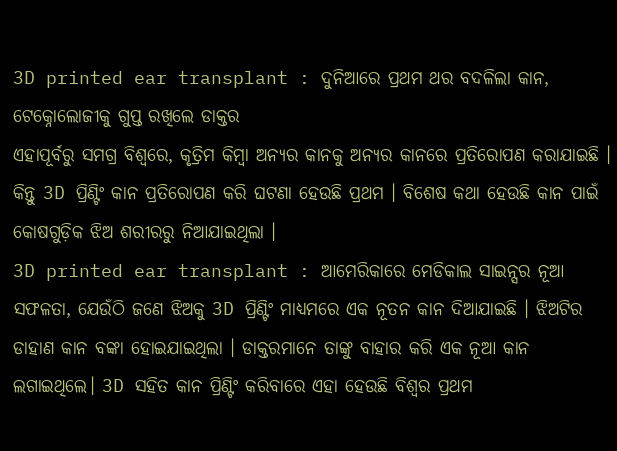3D printed ear transplant : ଦୁନିଆରେ ପ୍ରଥମ ଥର ବଦଳିଲା କାନ, ଟେକ୍ନୋଲୋଜୀକୁ ଗୁପ୍ତ ରଖିଲେ ଡାକ୍ତର
ଏହାପୂର୍ବରୁ ସମଗ୍ର ବିଶ୍ୱରେ, କୃତ୍ରିମ କିମ୍ବା ଅନ୍ୟର କାନକୁ ଅନ୍ୟର କାନରେ ପ୍ରତିରୋପଣ କରାଯାଇଛି । କିନ୍ତୁ 3D ପ୍ରିଣ୍ଟିଂ କାନ ପ୍ରତିରୋପଣ କରି ଘଟଣା ହେଉଛି ପ୍ରଥମ । ବିଶେଷ କଥା ହେଉଛି କାନ ପାଇଁ କୋଷଗୁଡ଼ିକ ଝିଅ ଶରୀରରୁ ନିଆଯାଇଥିଲା ।
3D printed ear transplant : ଆମେରିକାରେ ମେଡିକାଲ ସାଇନ୍ସର ନୂଆ ସଫଳତା, ଯେଉଁଠି ଜଣେ ଝିଅକୁ 3D ପ୍ରିଣ୍ଟିଂ ମାଧ୍ୟମରେ ଏକ ନୂତନ କାନ ଦିଆଯାଇଛି । ଝିଅଟିର ଡାହାଣ କାନ ବଙ୍କା ହୋଇଯାଇଥିଲା । ଡାକ୍ତରମାନେ ତାଙ୍କୁ ବାହାର କରି ଏକ ନୂଆ କାନ ଲଗାଇଥିଲେ। 3D ସହିତ କାନ ପ୍ରିଣ୍ଟିଂ କରିବାରେ ଏହା ହେଉଛି ବିଶ୍ୱର ପ୍ରଥମ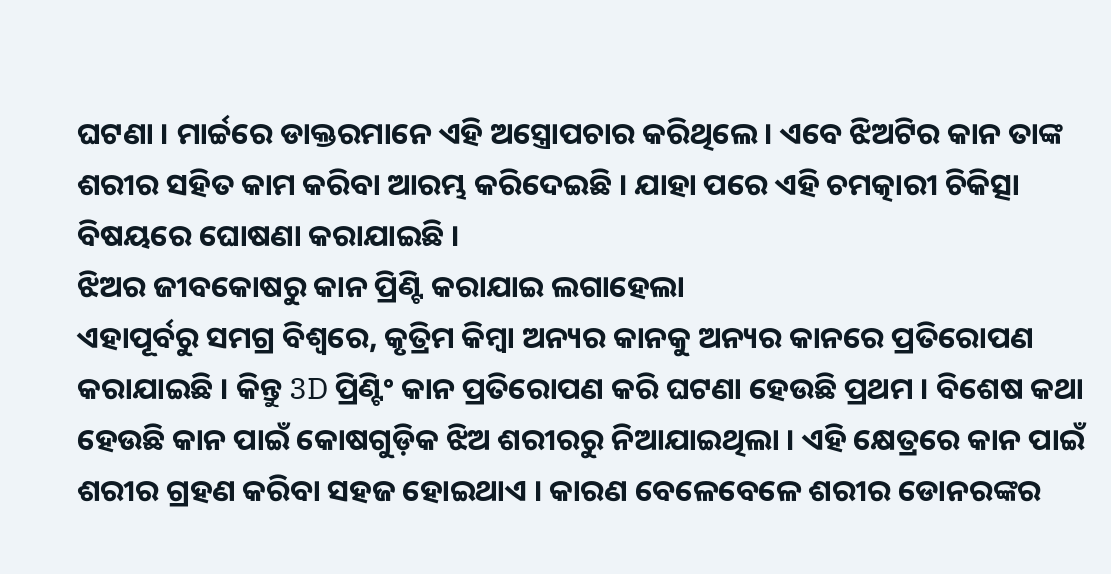ଘଟଣା । ମାର୍ଚ୍ଚରେ ଡାକ୍ତରମାନେ ଏହି ଅସ୍ତ୍ରୋପଚାର କରିଥିଲେ। ଏବେ ଝିଅଟିର କାନ ତାଙ୍କ ଶରୀର ସହିତ କାମ କରିବା ଆରମ୍ଭ କରିଦେଇଛି । ଯାହା ପରେ ଏହି ଚମତ୍କାରୀ ଚିକିତ୍ସା ବିଷୟରେ ଘୋଷଣା କରାଯାଇଛି ।
ଝିଅର ଜୀବକୋଷରୁ କାନ ପ୍ରିଣ୍ଟି କରାଯାଇ ଲଗାହେଲା
ଏହାପୂର୍ବରୁ ସମଗ୍ର ବିଶ୍ୱରେ, କୃତ୍ରିମ କିମ୍ବା ଅନ୍ୟର କାନକୁ ଅନ୍ୟର କାନରେ ପ୍ରତିରୋପଣ କରାଯାଇଛି । କିନ୍ତୁ 3D ପ୍ରିଣ୍ଟିଂ କାନ ପ୍ରତିରୋପଣ କରି ଘଟଣା ହେଉଛି ପ୍ରଥମ । ବିଶେଷ କଥା ହେଉଛି କାନ ପାଇଁ କୋଷଗୁଡ଼ିକ ଝିଅ ଶରୀରରୁ ନିଆଯାଇଥିଲା । ଏହି କ୍ଷେତ୍ରରେ କାନ ପାଇଁ ଶରୀର ଗ୍ରହଣ କରିବା ସହଜ ହୋଇଥାଏ । କାରଣ ବେଳେବେଳେ ଶରୀର ଡୋନରଙ୍କର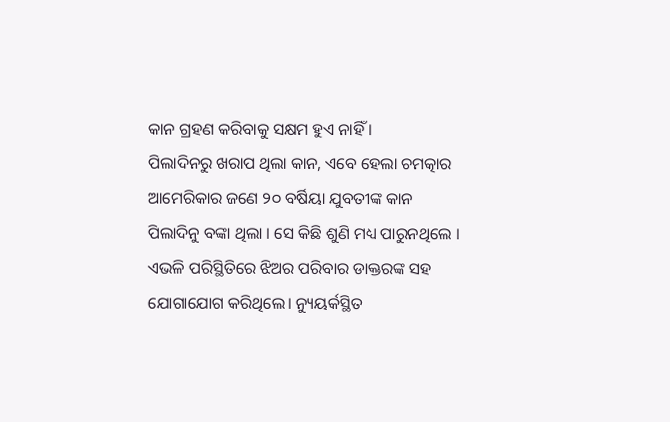କାନ ଗ୍ରହଣ କରିବାକୁ ସକ୍ଷମ ହୁଏ ନାହିଁ ।
ପିଲାଦିନରୁ ଖରାପ ଥିଲା କାନ, ଏବେ ହେଲା ଚମତ୍କାର
ଆମେରିକାର ଜଣେ ୨୦ ବର୍ଷିୟା ଯୁବତୀଙ୍କ କାନ ପିଲାଦିନୁ ବଙ୍କା ଥିଲା । ସେ କିଛି ଶୁଣି ମଧ୍ୟ ପାରୁନଥିଲେ । ଏଭଳି ପରିସ୍ଥିତିରେ ଝିଅର ପରିବାର ଡାକ୍ତରଙ୍କ ସହ ଯୋଗାଯୋଗ କରିଥିଲେ। ନ୍ୟୁୟର୍କସ୍ଥିତ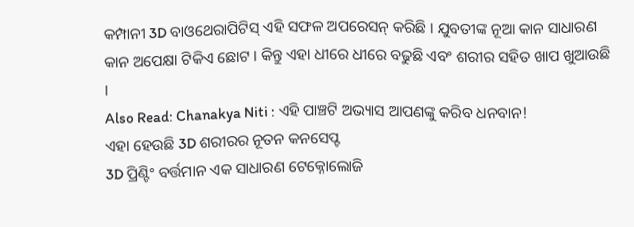କମ୍ପାନୀ 3D ବାଓଥେରାପିଟିସ୍ ଏହି ସଫଳ ଅପରେସନ୍ କରିଛି । ଯୁବତୀଙ୍କ ନୂଆ କାନ ସାଧାରଣ କାନ ଅପେକ୍ଷା ଟିକିଏ ଛୋଟ । କିନ୍ତୁ ଏହା ଧୀରେ ଧୀରେ ବଢୁଛି ଏବଂ ଶରୀର ସହିତ ଖାପ ଖୁଆଉଛି ।
Also Read: Chanakya Niti : ଏହି ପାଞ୍ଚଟି ଅଭ୍ୟାସ ଆପଣଙ୍କୁ କରିବ ଧନବାନ!
ଏହା ହେଉଛି 3D ଶରୀରର ନୂତନ କନସେପ୍ଟ
3D ପ୍ରିଣ୍ଟିଂ ବର୍ତ୍ତମାନ ଏକ ସାଧାରଣ ଟେକ୍ନୋଲୋଜି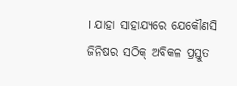। ଯାହା ସାହାଯ୍ୟରେ ଯେକୌଣସି ଜିନିଷର ସଠିକ୍ ଅବିକଳ ପ୍ରସ୍ତୁତ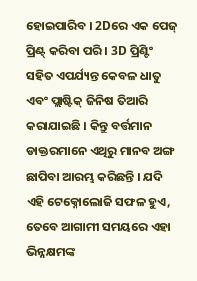ହୋଇପାରିବ । 2Dରେ ଏକ ପେଜ୍ ପ୍ରିଣ୍ଟ୍ କରିବା ପରି । 3D ପ୍ରିଣ୍ଟିଂ ସହିତ ଏପର୍ଯ୍ୟନ୍ତ କେବଳ ଧାତୁ ଏବଂ ପ୍ଲାଷ୍ଟିକ୍ ଜିନିଷ ତିଆରି କରାଯାଇଛି । କିନ୍ତୁ ବର୍ତ୍ତମାନ ଡାକ୍ତରମାନେ ଏଥିରୁ ମାନବ ଅଙ୍ଗ ଛାପିବା ଆରମ୍ଭ କରିଛନ୍ତି । ଯଦି ଏହି ଟେକ୍ନୋଲୋଜି ସଫଳ ହୁଏ, ତେବେ ଆଗାମୀ ସମୟରେ ଏହା ଭିନ୍ନକ୍ଷମଙ୍କ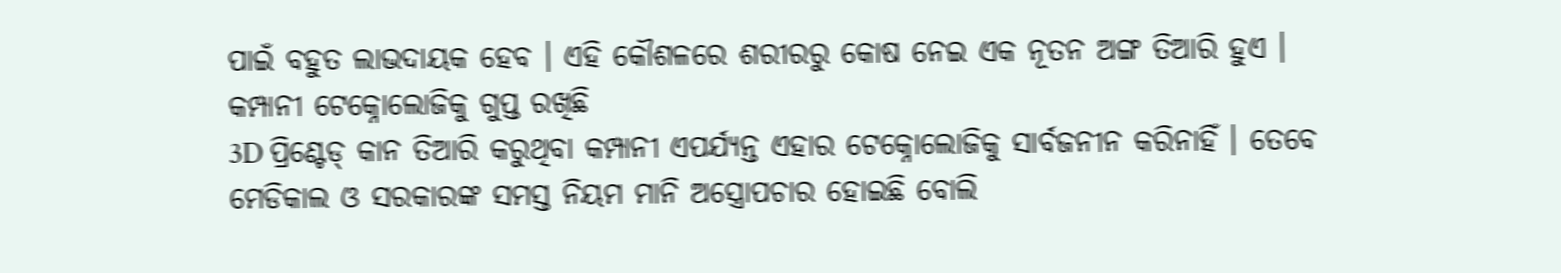ପାଇଁ ବହୁତ ଲାଭଦାୟକ ହେବ । ଏହି କୌଶଳରେ ଶରୀରରୁ କୋଷ ନେଇ ଏକ ନୂତନ ଅଙ୍ଗ ତିଆରି ହୁଏ ।
କମ୍ପାନୀ ଟେକ୍ନୋଲୋଜିକୁ ଗୁପ୍ତ ରଖିଛି
3D ପ୍ରିଣ୍ଟେଡ୍ କାନ ତିଆରି କରୁଥିବା କମ୍ପାନୀ ଏପର୍ଯ୍ୟନ୍ତ ଏହାର ଟେକ୍ନୋଲୋଜିକୁ ସାର୍ବଜନୀନ କରିନାହିଁ । ତେବେ ମେଡିକାଲ ଓ ସରକାରଙ୍କ ସମସ୍ତ ନିୟମ ମାନି ଅସ୍ତ୍ରୋପଚାର ହୋଇଛି ବୋଲି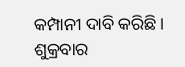କମ୍ପାନୀ ଦାବି କରିଛି । ଶୁକ୍ରବାର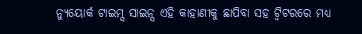ନ୍ୟୁୟୋର୍କ ଟାଇମ୍ସ ସାଇନ୍ସ ଏହି କାହାଣୀକୁ ଛାପିବା ସହ ଟ୍ୱିଟରରେ ମଧ୍ୟ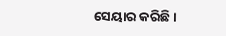ସେୟାର କରିଛି।